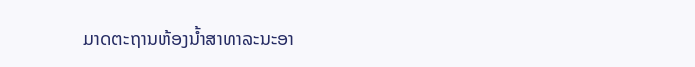ມາດຕະຖານຫ້ອງນໍ້າສາທາລະນະອາ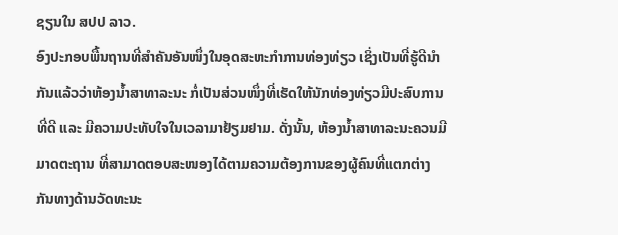ຊຽນໃນ ສປປ ລາວ.
ອົງປະກອບພື້ນຖານທີ່ສໍາຄັນອັນໜຶ່ງໃນອຸດສະຫະກໍາການທ່ອງທ່ຽວ ເຊິ່ງເປັນທີ່ຮູ້ດີນໍາກັນແລ້ວວ່າຫ້ອງນໍ້າສາທາລະນະ ກໍ່ເປັນສ່ວນໜຶ່ງທີ່ເຮັດໃຫ້ນັກທ່ອງທ່ຽວມີປະສົບການທີ່ດີ ແລະ ມີຄວາມປະທັບໃຈໃນເວລາມາຢ້ຽມຢາມ. ດັ່ງນັ້ນ, ຫ້ອງນໍ້າສາທາລະນະຄວນມີມາດຕະຖານ ທີ່ສາມາດຕອບສະໜອງໄດ້ຕາມຄວາມຕ້ອງການຂອງຜູ້ຄົນທີ່ແຕກຕ່າງກັນທາງດ້ານວັດທະນະ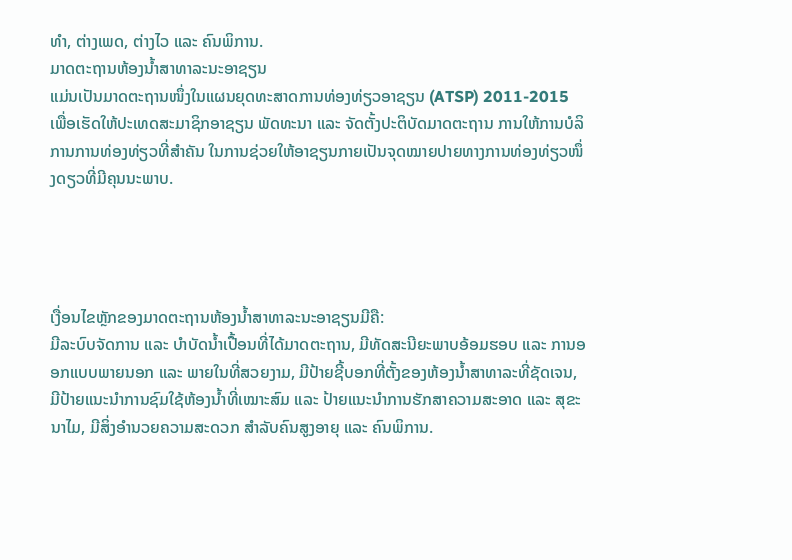ທໍາ, ຕ່າງເພດ, ຕ່າງໄວ ແລະ ຄົນພິການ.
ມາດຕະຖານຫ້ອງນໍ້າສາທາລະນະອາຊຽນ
ແມ່ນເປັນມາດຕະຖານໜຶ່ງໃນແຜນຍຸດທະສາດການທ່ອງທ່ຽວອາຊຽນ (ATSP) 2011-2015 ເພື່ອເຮັດໃຫ້ປະເທດສະມາຊິກອາຊຽນ ພັດທະນາ ແລະ ຈັດຕັ້ງປະຕິບັດມາດຕະຖານ ການໃຫ້ການບໍລິການການທ່ອງທ່ຽວທີ່ສໍາຄັນ ໃນການຊ່ວຍໃຫ້ອາຊຽນກາຍເປັນຈຸດໝາຍປາຍທາງການທ່ອງທ່ຽວໜຶ່ງດຽວທີ່ມີຄຸນນະພາບ.




ເງື່ອນໄຂຫຼັກຂອງມາດຕະຖານຫ້ອງນໍ້າສາທາລະນະອາຊຽນມີຄື:
ມີລະບົບຈັດການ ແລະ ບໍາບັດນໍ້າເປື້ອນທີ່ໄດ້ມາດຕະຖານ, ມີທັດສະນີຍະພາບອ້ອມຮອບ ແລະ ການອອກແບບພາຍນອກ ແລະ ພາຍໃນທີ່ສວຍງາມ, ມີປ້າຍຊີ້ບອກທີ່ຕັ້ງຂອງຫ້ອງນໍ້າສາທາລະທີ່ຊັດເຈນ, ມີປ້າຍແນະນຳການຊົມໃຊ້ຫ້ອງນໍ້າທີ່ເໝາະສົມ ແລະ ປ້າຍແນະນໍາການຮັກສາຄວາມສະອາດ ແລະ ສຸຂະນາໄມ, ມີສິ່ງອໍານວຍຄວາມສະດວກ ສໍາລັບຄົນສູງອາຍຸ ແລະ ຄົນພິການ.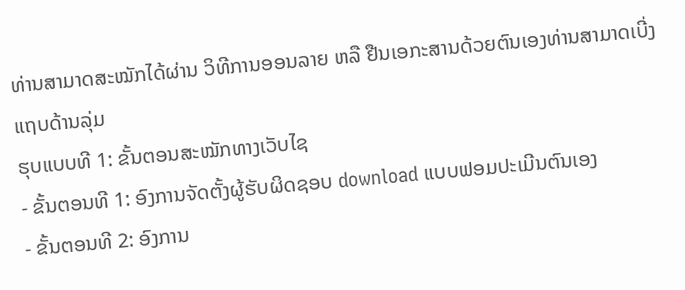ທ່ານສາມາດສະໝັກໄດ້ຜ່ານ ວິທີການອອນລາຍ ຫລື ຢືນເອກະສານດ້ວຍຕົນເອງທ່ານສາມາດເບີ່ງແຖບດ້ານລຸ່ມ
ຮຸບແບບທີ 1: ຂັ້ນຕອນສະໝັກທາງເວັບໄຊ
- ຂັ້ນຕອນທີ 1: ອົງການຈັດຕັ້ງຜູ້ຮັບຜິດຊອບ download ແບບຟອມປະເມີນຕົນເອງ
- ຂັ້ນຕອນທີ 2: ອົງການ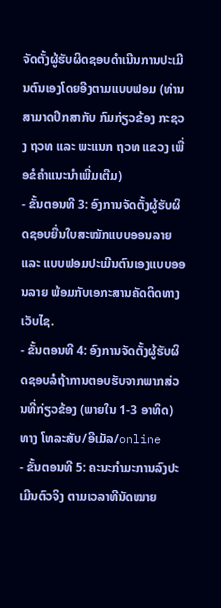ຈັດຕັ້ງຜູ້ຮັບຜິດຊອບດໍາເນີນການປະເມີນຕົນເອງໂດຍອີງຕາມແບບຟອມ (ທ່ານສາມາດປຶກສາກັບ ກົມກ່ຽວຂ້ອງ ກະຊວງ ຖວທ ແລະ ພະແນກ ຖວທ ແຂວງ ເພື່ອຂໍຄໍາແນະນໍາເພີ່ມເຕີມ)
- ຂັ້ນຕອນທີ 3: ອົງການຈັດຕັ້ງຜູ້ຮັບຜິດຊອບຍື່ນໃບສະໝັກແບບອອນລາຍ ແລະ ແບບຟອມປະເມີນຕົນເອງແບບອອນລາຍ ພ້ອມກັບເອກະສານຄັດຕິດທາງເວັບໄຊ.
- ຂັ້ນຕອນທີ 4: ອົງການຈັດຕັ້ງຜູ້ຮັບຜິດຊອບລໍຖ້າການຕອບຮັບຈາກພາກສ່ວນທີ່ກ່ຽວຂ້ອງ (ພາຍໃນ 1-3 ອາທິດ) ທາງ ໂທລະສັບ/ອີເມັລ/online
- ຂັ້ນຕອນທີ 5: ຄະນະກໍາມະການລົງປະເມີນຕົວຈິງ ຕາມເວລາທີນັດໝາຍ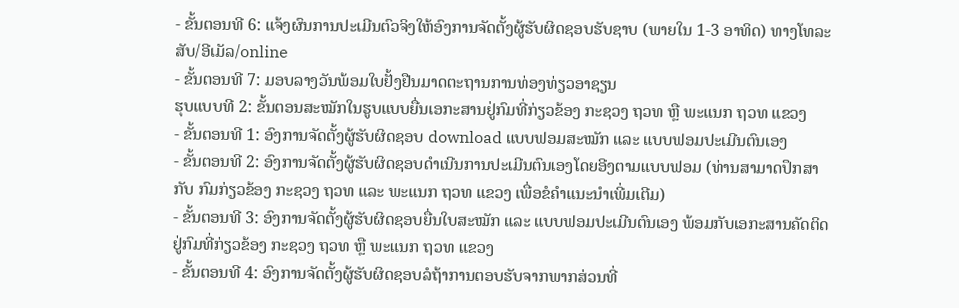- ຂັ້ນຕອນທີ 6: ແຈ້ງຜົນການປະເມີນຕົວຈິງໃຫ້ອົງການຈັດຕັ້ງຜູ້ຮັບຜິດຊອບຮັບຊາບ (ພາຍໃນ 1-3 ອາທິດ) ທາງໂທລະສັບ/ອີເມັລ/online
- ຂັ້ນຕອນທີ 7: ມອບລາງວັນພ້ອມໃບຢັ້ງຢືນມາດຕະຖານການທ່ອງທ່ຽວອາຊຽນ
ຮຸບແບບທີ 2: ຂັ້ນຕອນສະໝັກໃນຮູບແບບຍື່ນເອກະສານຢູ່ກົມທີ່ກ່ຽວຂ້ອງ ກະຊວງ ຖວທ ຫຼື ພະແນກ ຖວທ ແຂວງ
- ຂັ້ນຕອນທີ 1: ອົງການຈັດຕັ້ງຜູ້ຮັບຜິດຊອບ download ແບບຟອມສະໝັກ ແລະ ແບບຟອມປະເມີນຕົນເອງ
- ຂັ້ນຕອນທີ 2: ອົງການຈັດຕັ້ງຜູ້ຮັບຜິດຊອບດໍາເນີນການປະເມີນຕົນເອງໂດຍອີງຕາມແບບຟອມ (ທ່ານສາມາດປຶກສາກັບ ກົມກ່ຽວຂ້ອງ ກະຊວງ ຖວທ ແລະ ພະແນກ ຖວທ ແຂວງ ເພື່ອຂໍຄໍາແນະນໍາເພີ່ມເຕີມ)
- ຂັ້ນຕອນທີ 3: ອົງການຈັດຕັ້ງຜູ້ຮັບຜິດຊອບຍື່ນໃບສະໝັກ ແລະ ແບບຟອມປະເມີນຕົນເອງ ພ້ອມກັບເອກະສານຄັດຕິດຢູ່ກົມທີ່ກ່ຽວຂ້ອງ ກະຊວງ ຖວທ ຫຼື ພະແນກ ຖວທ ແຂວງ
- ຂັ້ນຕອນທີ 4: ອົງການຈັດຕັ້ງຜູ້ຮັບຜິດຊອບລໍຖ້າການຕອບຮັບຈາກພາກສ່ວນທີ່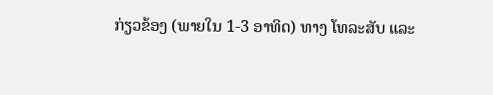ກ່ຽວຂ້ອງ (ພາຍໃນ 1-3 ອາທິດ) ທາງ ໂທລະສັບ ແລະ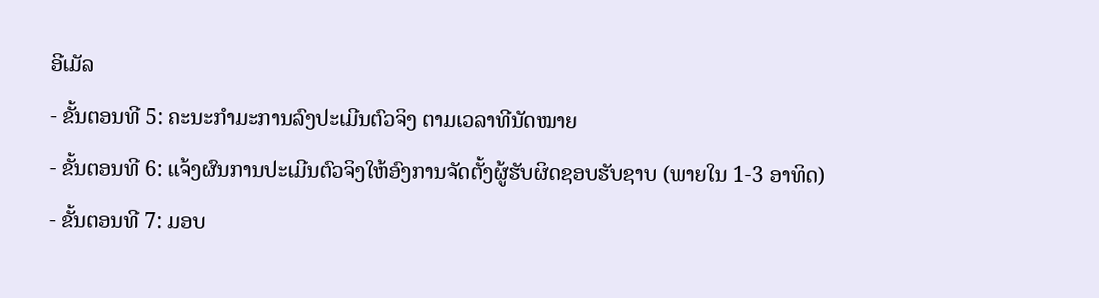ອີເມັລ
- ຂັ້ນຕອນທີ 5: ຄະນະກໍາມະການລົງປະເມີນຕົວຈິງ ຕາມເວລາທີນັດໝາຍ
- ຂັ້ນຕອນທີ 6: ແຈ້ງຜົນການປະເມີນຕົວຈິງໃຫ້ອົງການຈັດຕັ້ງຜູ້ຮັບຜິດຊອບຮັບຊາບ (ພາຍໃນ 1-3 ອາທິດ)
- ຂັ້ນຕອນທີ 7: ມອບ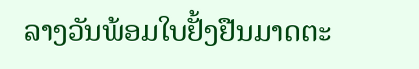ລາງວັນພ້ອມໃບຢັ້ງຢືນມາດຕະ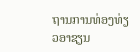ຖານການທ່ອງທ່ຽວອາຊຽນ